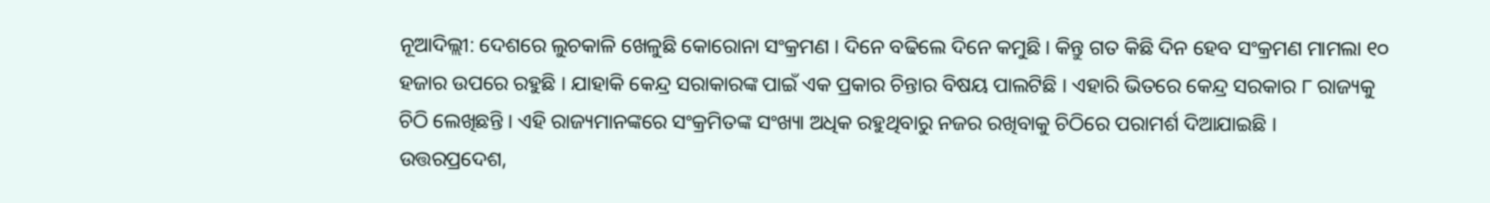ନୂଆଦିଲ୍ଲୀ: ଦେଶରେ ଲୁଚକାଳି ଖେଳୁଛି କୋରୋନା ସଂକ୍ରମଣ । ଦିନେ ବଢିଲେ ଦିନେ କମୁଛି । କିନ୍ତୁ ଗତ କିଛି ଦିନ ହେବ ସଂକ୍ରମଣ ମାମଲା ୧୦ ହଜାର ଉପରେ ରହୁଛି । ଯାହାକି କେନ୍ଦ୍ର ସରାକାରଙ୍କ ପାଇଁ ଏକ ପ୍ରକାର ଚିନ୍ତାର ବିଷୟ ପାଲଟିଛି । ଏହାରି ଭିତରେ କେନ୍ଦ୍ର ସରକାର ୮ ରାଜ୍ୟକୁ ଚିଠି ଲେଖିଛନ୍ତି । ଏହି ରାଜ୍ୟମାନଙ୍କରେ ସଂକ୍ରମିତଙ୍କ ସଂଖ୍ୟା ଅଧିକ ରହୁଥିବାରୁ ନଜର ରଖିବାକୁ ଚିଠିରେ ପରାମର୍ଶ ଦିଆଯାଇଛି ।
ଉତ୍ତରପ୍ରଦେଶ,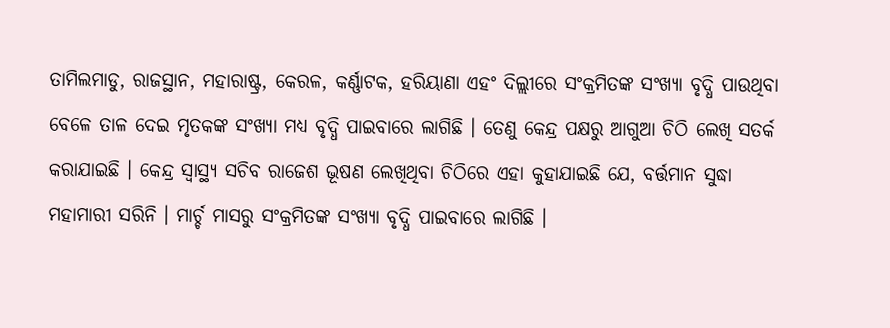ତାମିଲମାଡୁ, ରାଜସ୍ଥାନ, ମହାରାଷ୍ଟ୍ର, କେରଳ, କର୍ଣ୍ଣାଟକ, ହରିୟାଣା ଏହଂ ଦିଲ୍ଲୀରେ ସଂକ୍ରମିତଙ୍କ ସଂଖ୍ୟା ବୃଦ୍ଧି ପାଉଥିବା ବେଳେ ତାଳ ଦେଇ ମୃତକଙ୍କ ସଂଖ୍ୟା ମଧ୍ୟ ବୃଦ୍ଧି ପାଇବାରେ ଲାଗିଛି । ତେଣୁ କେନ୍ଦ୍ର ପକ୍ଷରୁ ଆଗୁଆ ଚିଠି ଲେଖି ସତର୍କ କରାଯାଇଛି । କେନ୍ଦ୍ର ସ୍ବାସ୍ଥ୍ୟ ସଚିବ ରାଜେଶ ଭୂଷଣ ଲେଖିଥିବା ଚିଠିରେ ଏହା କୁହାଯାଇଛି ଯେ, ବର୍ତ୍ତମାନ ସୁଦ୍ଧା ମହାମାରୀ ସରିନି । ମାର୍ଚ୍ଚ ମାସରୁ ସଂକ୍ରମିତଙ୍କ ସଂଖ୍ୟା ବୃଦ୍ଧି ପାଇବାରେ ଲାଗିଛି ।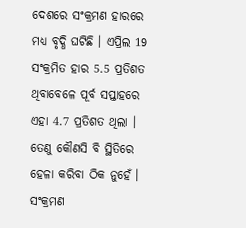ଦେଶରେ ସଂକ୍ରମଣ ହାରରେ ମଧ୍ୟ ବୃଦ୍ଧି ଘଟିଛି । ଏପ୍ରିଲ 19 ସଂକ୍ରମିତ ହାର 5.5 ପ୍ରତିଶତ ଥିବାବେଳେ ପୂର୍ବ ସପ୍ତାହରେ ଏହା 4.7 ପ୍ରତିଶତ ଥିଲା । ତେଣୁ କୌଣସି ବି ସ୍ଥିତିରେ ହେଳା କରିବା ଠିକ ନୁହେଁ । ସଂକ୍ରମଣ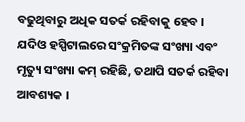ବଢୁଥିବାରୁ ଅଧିକ ସତର୍କ ରହିବାକୁ ହେବ । ଯଦିଓ ହସ୍ପିଟାଲରେ ସଂକ୍ରମିତଙ୍କ ସଂଖ୍ୟା ଏବଂ ମୃତ୍ୟୁ ସଂଖ୍ୟା କମ୍ ରହିଛି, ତଥାପି ସତର୍କ ରହିବା ଆବଶ୍ୟକ ।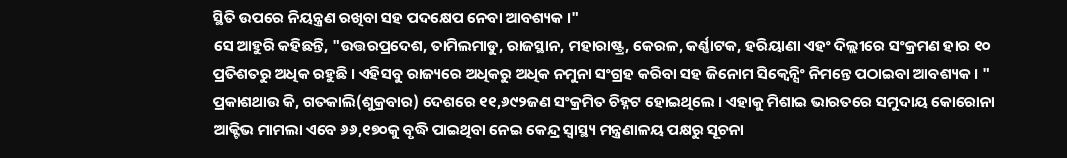ସ୍ଥିତି ଉପରେ ନିୟନ୍ତ୍ରଣ ରଖିବା ସହ ପଦକ୍ଷେପ ନେବା ଆବଶ୍ୟକ ।"
ସେ ଆହୁରି କହିଛନ୍ତି, "ଉତ୍ତରପ୍ରଦେଶ, ତାମିଲମାଡୁ, ରାଜସ୍ଥାନ, ମହାରାଷ୍ଟ୍ର, କେରଳ, କର୍ଣ୍ଣାଟକ, ହରିୟାଣା ଏହଂ ଦିଲ୍ଲୀରେ ସଂକ୍ରମଣ ହାର ୧୦ ପ୍ରତିଶତରୁ ଅଧିକ ରହୁଛି । ଏହିସବୁ ରାଜ୍ୟରେ ଅଧିକରୁ ଅଧିକ ନମୁନା ସଂଗ୍ରହ କରିବା ସହ ଜିନୋମ ସିକ୍ବେନ୍ସିଂ ନିମନ୍ତେ ପଠାଇବା ଆବଶ୍ୟକ । "
ପ୍ରକାଶଥାଉ କି, ଗତକାଲି(ଶୁକ୍ରବାର) ଦେଶରେ ୧୧,୬୯୨ଜଣ ସଂକ୍ରମିତ ଚିହ୍ନଟ ହୋଇଥିଲେ । ଏହାକୁ ମିଶାଇ ଭାରତରେ ସମୁଦାୟ କୋରୋନା ଆକ୍ଟିଭ ମାମଲା ଏବେ ୬୬,୧୭୦କୁ ବୃଦ୍ଧି ପାଇଥିବା ନେଇ କେନ୍ଦ୍ର ସ୍ବାସ୍ଥ୍ୟ ମନ୍ତ୍ରଣାଳୟ ପକ୍ଷରୁ ସୂଚନା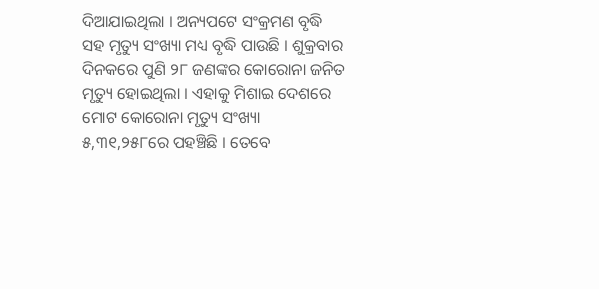ଦିଆଯାଇଥିଲା । ଅନ୍ୟପଟେ ସଂକ୍ରମଣ ବୃଦ୍ଧି ସହ ମୃତ୍ୟୁ ସଂଖ୍ୟା ମଧ୍ୟ ବୃଦ୍ଧି ପାଉଛି । ଶୁକ୍ରବାର ଦିନକରେ ପୁଣି ୨୮ ଜଣଙ୍କର କୋରୋନା ଜନିତ ମୃତ୍ୟୁ ହୋଇଥିଲା । ଏହାକୁ ମିଶାଇ ଦେଶରେ ମୋଟ କୋରୋନା ମୃତ୍ୟୁ ସଂଖ୍ୟା ୫,୩୧,୨୫୮ରେ ପହଞ୍ଚିଛି । ତେବେ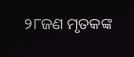୨୮ଜଣ ମୃତକଙ୍କ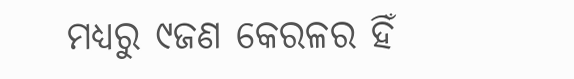ମଧ୍ୟରୁ ୯ଜଣ କେରଳର ହିଁ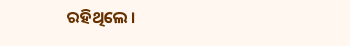ରହିଥିଲେ ।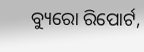ବ୍ୟୁରୋ ରିପୋର୍ଟ,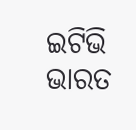ଇଟିଭି ଭାରତ